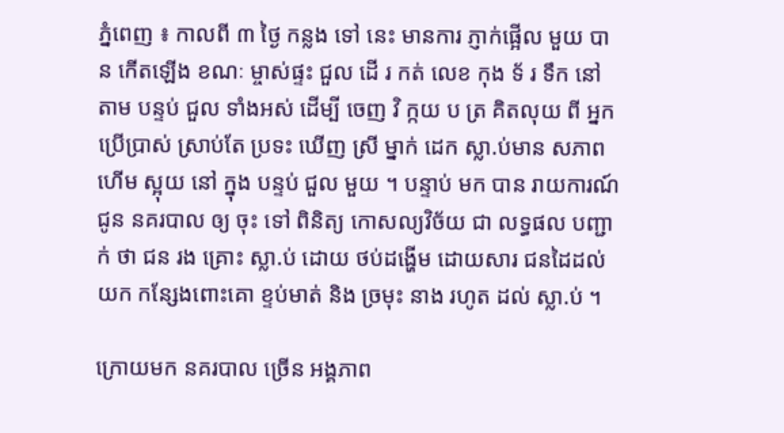ភ្នំពេញ ៖ កាលពី ៣ ថ្ងៃ កន្លង ទៅ នេះ មានការ ភ្ញាក់ផ្អើល មួយ បាន កើតឡើង ខណៈ ម្ចាស់ផ្ទះ ជួល ដើ រ កត់ លេខ កុង ទ័ រ ទឹក នៅ តាម បន្ទប់ ជួល ទាំងអស់ ដើម្បី ចេញ វិ ក្កយ ប ត្រ គិតលុយ ពី អ្នក ប្រើប្រាស់ ស្រាប់តែ ប្រទះ ឃើញ ស្រី ម្នាក់ ដេក ស្លា.ប់មាន សភាព ហើម ស្អុយ នៅ ក្នុង បន្ទប់ ជួល មួយ ។ បន្ទាប់ មក បាន រាយការណ៍ ជូន នគរបាល ឲ្យ ចុះ ទៅ ពិនិត្យ កោសល្យវិច័យ ជា លទ្ធផល បញ្ជាក់ ថា ជន រង គ្រោះ ស្លា.ប់ ដោយ ថប់ដង្ហើម ដោយសារ ជនដៃដល់ យក កន្សែងពោះគោ ខ្ទប់មាត់ និង ច្រមុះ នាង រហូត ដល់ ស្លា.ប់ ។

ក្រោយមក នគរបាល ច្រើន អង្គភាព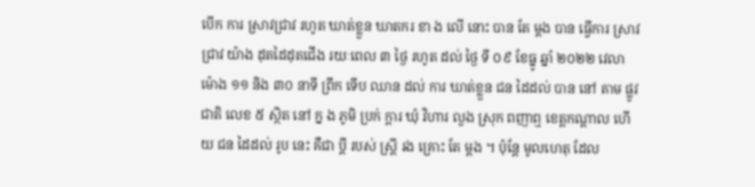បើក ការ ស្រាវជ្រាវ រហូត ឃាត់ខ្លួន ឃាតករ ខា ង លើ នោះ បាន តែ ម្ដង បាន ធ្វើការ ស្រាវជ្រាវ យ៉ាង ដុតដៃដុតជើង រយៈពេល ៣ ថ្ងៃ រហូត ដល់ ថ្ងៃ ទី ០៩ ខែធ្នូ ឆ្នាំ ២០២២ វេលា ម៉ោង ១១ និង ៣០ នាទី ព្រឹក ទើប ឈាន ដល់ ការ ឃាត់ខ្លួន ជន ដៃដល់ បាន នៅ តាម ផ្លូវជាតិ លេខ ៥ ស្ថិត នៅ ក្ន ង ភូមិ ប្រក់ ក្តារ ឃុំ វិហារ លួង ស្រុក ពញាឮ ខេត្តកណ្ដាល ហើយ ជន ដៃដល់ រូប នេះ គឺជា ប្ដី របស់ ស្ត្រី រង គ្រោះ តែ ម្ដង ។ ប៉ុន្តែ មូលហេតុ ដែល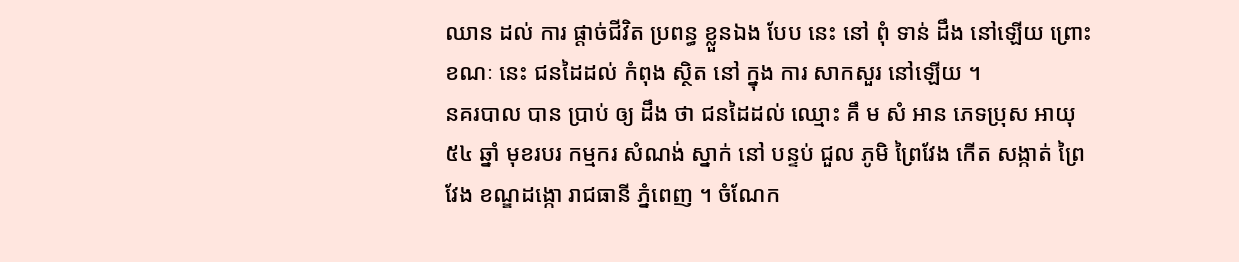ឈាន ដល់ ការ ផ្តាច់ជីវិត ប្រពន្ធ ខ្លួនឯង បែប នេះ នៅ ពុំ ទាន់ ដឹង នៅឡើយ ព្រោះ ខណៈ នេះ ជនដៃដល់ កំពុង ស្ថិត នៅ ក្នុង ការ សាកសួរ នៅឡើយ ។
នគរបាល បាន ប្រាប់ ឲ្យ ដឹង ថា ជនដៃដល់ ឈ្មោះ គឹ ម សំ អាន ភេទប្រុស អាយុ ៥៤ ឆ្នាំ មុខរបរ កម្មករ សំណង់ ស្នាក់ នៅ បន្ទប់ ជួល ភូមិ ព្រៃវែង កើត សង្កាត់ ព្រៃវែង ខណ្ឌដង្កោ រាជធានី ភ្នំពេញ ។ ចំណែក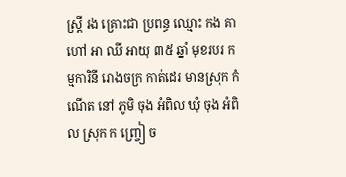ស្ត្រី រង គ្រោះជា ប្រពន្ធ ឈ្មោះ កង គា ហៅ អា ឈី អាយុ ៣៥ ឆ្នាំ មុខរបរ កម្មការិនី រោងចក្រ កាត់ដេរ មានស្រុក កំណើត នៅ ភូមិ ចុង អំពិល ឃុំ ចុង អំពិល ស្រុក ក ញ្ច្រៀ ច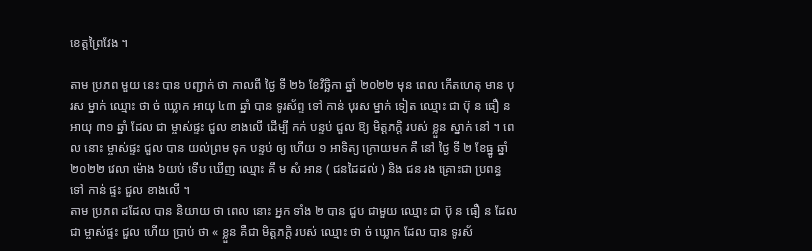ខេត្តព្រៃវែង ។

តាម ប្រភព មួយ នេះ បាន បញ្ជាក់ ថា កាលពី ថ្ងៃ ទី ២៦ ខែវិច្ឆិកា ឆ្នាំ ២០២២ មុន ពេល កើតហេតុ មាន បុរស ម្នាក់ ឈ្មោះ ថា ច់ ឃ្លោក អាយុ ៤៣ ឆ្នាំ បាន ទូរស័ព្ទ ទៅ កាន់ បុរស ម្នាក់ ទៀត ឈ្មោះ ជា ប៊ុ ន ធឿ ន អាយុ ៣១ ឆ្នាំ ដែល ជា ម្ចាស់ផ្ទះ ជួល ខាងលើ ដើម្បី កក់ បន្ទប់ ជួល ឱ្យ មិត្តភក្តិ របស់ ខ្លួន ស្នាក់ នៅ ។ ពេល នោះ ម្ចាស់ផ្ទះ ជួល បាន យល់ព្រម ទុក បន្ទប់ ឲ្យ ហើយ ១ អាទិត្យ ក្រោយមក គឺ នៅ ថ្ងៃ ទី ២ ខែធ្នូ ឆ្នាំ ២០២២ វេលា ម៉ោង ៦យប់ ទើប ឃើញ ឈ្មោះ គឹ ម សំ អាន ( ជនដៃដល់ ) និង ជន រង គ្រោះជា ប្រពន្ធ ទៅ កាន់ ផ្ទះ ជួល ខាងលើ ។
តាម ប្រភព ដដែល បាន និយាយ ថា ពេល នោះ អ្នក ទាំង ២ បាន ជួប ជាមួយ ឈ្មោះ ជា ប៊ុ ន ធឿ ន ដែល ជា ម្ចាស់ផ្ទះ ជួល ហើយ ប្រាប់ ថា « ខ្លួន គឺជា មិត្តភក្តិ របស់ ឈ្មោះ ថា ច់ ឃ្លោក ដែល បាន ទូរស័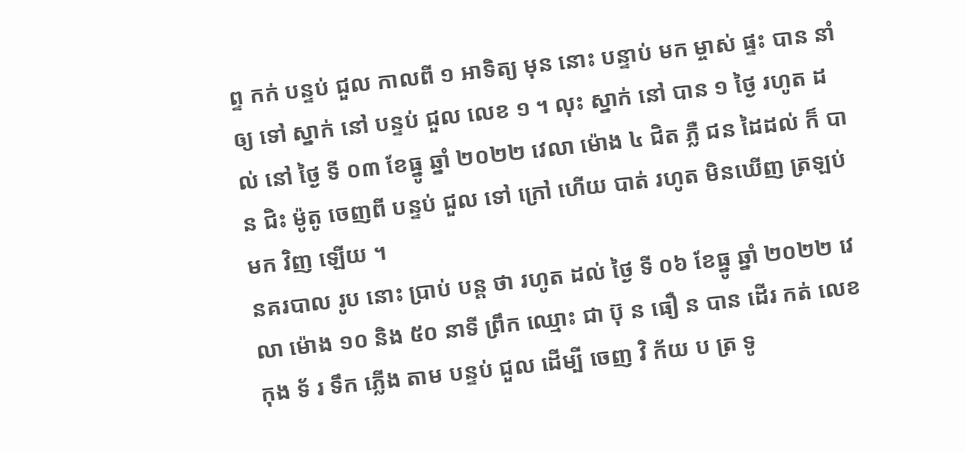ព្ទ កក់ បន្ទប់ ជួល កាលពី ១ អាទិត្យ មុន នោះ បន្ទាប់ មក ម្ចាស់ ផ្ទះ បាន នាំ ឲ្យ ទៅ ស្នាក់ នៅ បន្ទប់ ជួល លេខ ១ ។ លុះ ស្នាក់ នៅ បាន ១ ថ្ងៃ រហូត ដល់ នៅ ថ្ងៃ ទី ០៣ ខែធ្នូ ឆ្នាំ ២០២២ វេលា ម៉ោង ៤ ជិត ភ្លឺ ជន ដៃដល់ ក៏ បាន ជិះ ម៉ូតូ ចេញពី បន្ទប់ ជួល ទៅ ក្រៅ ហើយ បាត់ រហូត មិនឃើញ ត្រឡប់ មក វិញ ឡើយ ។
នគរបាល រូប នោះ ប្រាប់ បន្ត ថា រហូត ដល់ ថ្ងៃ ទី ០៦ ខែធ្នូ ឆ្នាំ ២០២២ វេលា ម៉ោង ១០ និង ៥០ នាទី ព្រឹក ឈ្មោះ ជា ប៊ុ ន ធឿ ន បាន ដើរ កត់ លេខ កុង ទ័ រ ទឹក ភ្លើង តាម បន្ទប់ ជួល ដើម្បី ចេញ វិ ក័យ ប ត្រ ទូ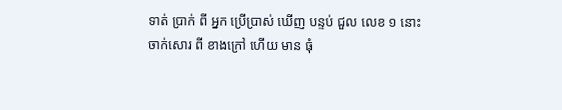ទាត់ ប្រាក់ ពី អ្នក ប្រើប្រាស់ ឃើញ បន្ទប់ ជួល លេខ ១ នោះ ចាក់សោរ ពី ខាងក្រៅ ហើយ មាន ធុំ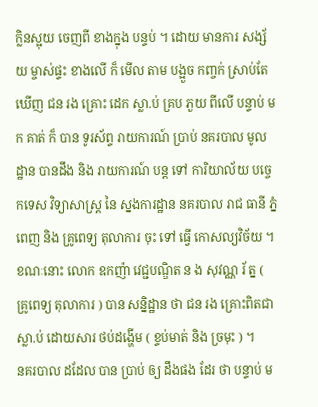ក្លិនស្អុយ ចេញពី ខាងក្នុង បន្ទប់ ។ ដោយ មានការ សង្ស័យ ម្ចាស់ផ្ទះ ខាងលើ ក៏ មើល តាម បង្អួច កញ្ចក់ ស្រាប់តែ ឃើញ ជន រង គ្រោះ ដេក ស្លា.ប់ គ្រប ភួយ ពីលើ បន្ទាប់ មក គាត់ ក៏ បាន ទូរស័ព្ទ រាយការណ៍ ប្រាប់ នគរបាល មូល ដ្ឋាន បានដឹង និង រាយការណ៍ បន្ត ទៅ ការិយាល័យ បច្ចេកទេស វិទ្យាសាស្ត្រ នៃ ស្នងការដ្ឋាន នគរបាល រាជ ធានី ភ្នំពេញ និង គ្រូពេទ្យ តុលាការ ចុះ ទៅ ធ្វើ កោសល្យវិច័យ ។ ខណៈនោះ លោក ឧកញ៉ា វេជ្ជបណ្ឌិត ន ង សុវណ្ណ រ័ ត្ន ( គ្រូពេទ្យ តុលាការ ) បាន សន្និដ្ឋាន ថា ជន រង គ្រោះពិតជា ស្លា.ប់ ដោយសារ ថប់ដង្ហើម ( ខ្ទប់មាត់ និង ច្រមុះ ) ។
នគរបាល ដដែល បាន ប្រាប់ ឲ្យ ដឹងផង ដែរ ថា បន្ទាប់ ម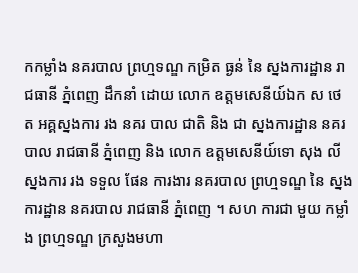កកម្លាំង នគរបាល ព្រហ្មទណ្ឌ កម្រិត ធ្ងន់ នៃ ស្នងការដ្ឋាន រាជធានី ភ្នំពេញ ដឹកនាំ ដោយ លោក ឧត្តមសេនីយ៍ឯក ស ថេ ត អគ្គស្នងការ រង នគរ បាល ជាតិ និង ជា ស្នងការដ្ឋាន នគរបាល រាជធានី ភ្នំពេញ និង លោក ឧត្តមសេនីយ៍ទោ សុង លី ស្នងការ រង ទទួល ផែន ការងារ នគរបាល ព្រហ្មទណ្ឌ នៃ ស្នងការដ្ឋាន នគរបាល រាជធានី ភ្នំពេញ ។ សហ ការជា មួយ កម្លាំង ព្រហ្មទណ្ឌ ក្រសួងមហា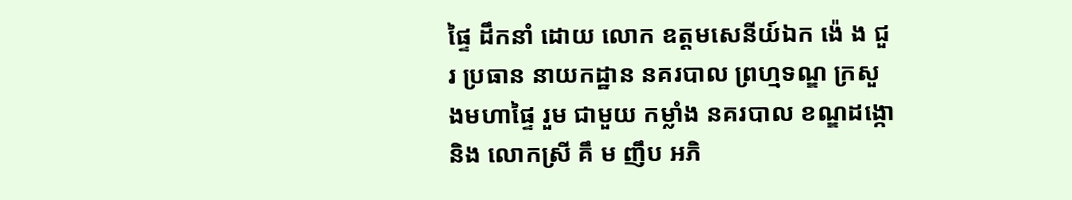ផ្ទៃ ដឹកនាំ ដោយ លោក ឧត្តមសេនីយ៍ឯក ង៉េ ង ជួរ ប្រធាន នាយកដ្ឋាន នគរបាល ព្រហ្មទណ្ឌ ក្រសួងមហាផ្ទៃ រួម ជាមួយ កម្លាំង នគរបាល ខណ្ឌដង្កោ និង លោកស្រី គឹ ម ញឹប អភិ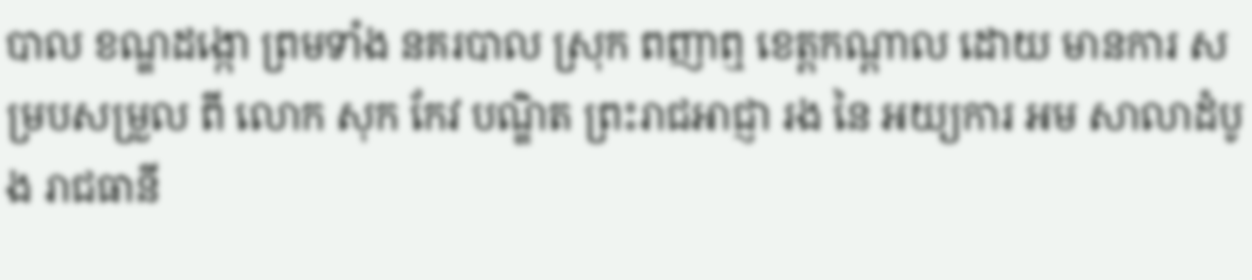បាល ខណ្ឌដង្កោ ព្រមទាំង នគរបាល ស្រុក ពញាឮ ខេត្តកណ្ដាល ដោយ មានការ សម្របសម្រួល ពី លោក សុក កែវ បណ្ឌិត ព្រះរាជអាជ្ញា រង នៃ អយ្យការ អម សាលាដំបូង រាជធានី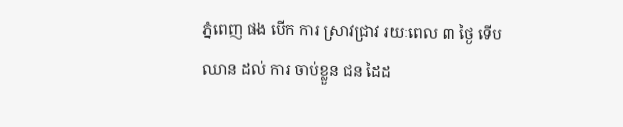ភ្នំពេញ ផង បើក ការ ស្រាវជ្រាវ រយៈពេល ៣ ថ្ងៃ ទើប ឈាន ដល់ ការ ចាប់ខ្លួន ជន ដៃដ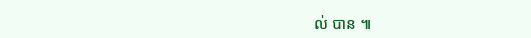ល់ បាន ៕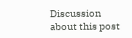Discussion about this post